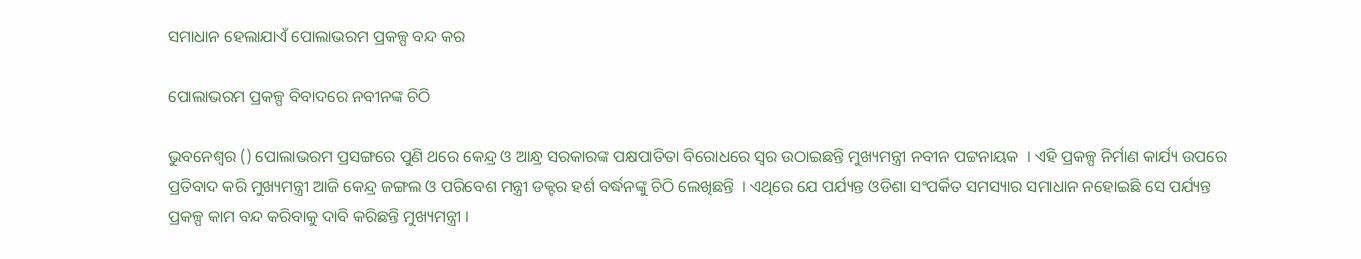ସମାଧାନ ହେଲାଯାଏଁ ପୋଲାଭରମ ପ୍ରକଳ୍ପ ବନ୍ଦ କର

ପୋଲାଭରମ ପ୍ରକଳ୍ପ ବିବାଦରେ ନବୀନଙ୍କ ଚିଠି

ଭୁବନେଶ୍ବର () ପୋଲାଭରମ ପ୍ରସଙ୍ଗରେ ପୁଣି ଥରେ କେନ୍ଦ୍ର ଓ ଆନ୍ଧ୍ର ସରକାରଙ୍କ ପକ୍ଷପାତିତା ବିରୋଧରେ ସ୍ବର ଉଠାଇଛନ୍ତି ମୁଖ୍ୟମନ୍ତ୍ରୀ ନବୀନ ପଟ୍ଟନାୟକ  । ଏହି ପ୍ରକଳ୍ପ ନିର୍ମାଣ କାର୍ଯ୍ୟ ଉପରେ ପ୍ରତିବାଦ କରି ମୁଖ୍ୟମନ୍ତ୍ରୀ ଆଜି କେନ୍ଦ୍ର ଜଙ୍ଗଲ ଓ ପରିବେଶ ମନ୍ତ୍ରୀ ଡକ୍ଟର ହର୍ଶ ବର୍ଦ୍ଧନଙ୍କୁ ଚିଠି ଲେଖିଛନ୍ତି  । ଏଥିରେ ଯେ ପର୍ଯ୍ୟନ୍ତ ଓଡିଶା ସଂପର୍କିତ ସମସ୍ୟାର ସମାଧାନ ନହୋଇଛି ସେ ପର୍ଯ୍ୟନ୍ତ ପ୍ରକଳ୍ପ କାମ ବନ୍ଦ କରିବାକୁ ଦାବି କରିଛନ୍ତି ମୁଖ୍ୟମନ୍ତ୍ରୀ ।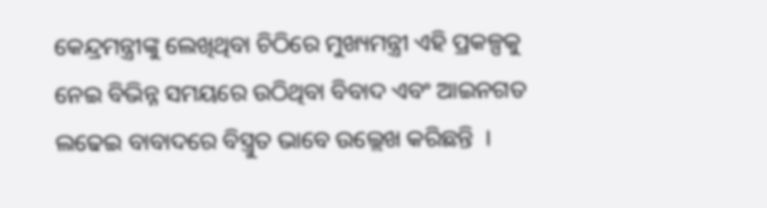କେନ୍ଦ୍ରମନ୍ତ୍ରୀଙ୍କୁ ଲେଖିଥିବା ଚିଠିରେ ମୁଖ୍ୟମନ୍ତ୍ରୀ ଏହି ପ୍ରକଳ୍ପକୁ ନେଇ ବିଭିନ୍ନ ସମୟରେ ଉଠିଥିବା ବିବାଦ ଏବଂ ଆଇନଗତ ଲଢେଇ ବାବାଦରେ ବିସ୍ତ୍ରୁତ ଭାବେ ଉଲ୍ଲେଖ କରିଛନ୍ତି  ।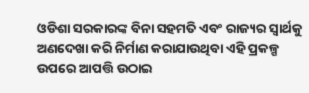ଓଡିଶା ସରକାରଙ୍କ ବିନା ସହମତି ଏବଂ ରାଜ୍ୟର ସ୍ବାର୍ଥକୁ ଅଣଦେଖା କରି ନିର୍ମାଣ କରାଯାଉଥିବା ଏହି ପ୍ରକଳ୍ପ ଉପରେ ଆପତ୍ତି ଉଠାଇ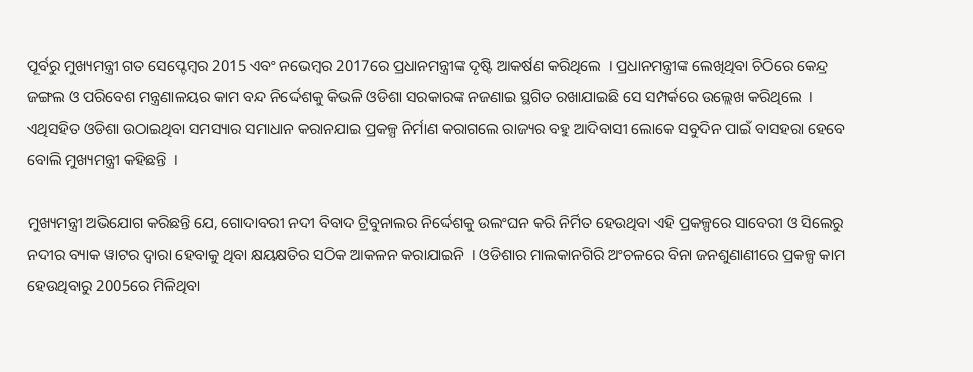ପୂର୍ବରୁ ମୁଖ୍ୟମନ୍ତ୍ରୀ ଗତ ସେପ୍ଟେମ୍ବର 2015 ଏବଂ ନଭେମ୍ବର 2017ରେ ପ୍ରଧାନମନ୍ତ୍ରୀଙ୍କ ଦୃଷ୍ଟି ଆକର୍ଷଣ କରିଥିଲେ  । ପ୍ରଧାନମନ୍ତ୍ରୀଙ୍କ ଲେଖିଥିବା ଚିଠିରେ କେନ୍ଦ୍ର ଜଙ୍ଗଲ ଓ ପରିବେଶ ମନ୍ତ୍ରଣାଳୟର କାମ ବନ୍ଦ ନିର୍ଦ୍ଦେଶକୁ କିଭଳି ଓଡିଶା ସରକାରଙ୍କ ନଜଣାଇ ସ୍ଥଗିତ ରଖାଯାଇଛି ସେ ସମ୍ପର୍କରେ ଉଲ୍ଲେଖ କରିଥିଲେ  । ଏଥିସହିତ ଓଡିଶା ଉଠାଇଥିବା ସମସ୍ୟାର ସମାଧାନ କରାନଯାଇ ପ୍ରକଳ୍ପ ନିର୍ମାଣ କରାଗଲେ ରାଜ୍ୟର ବହୁ ଆଦିବାସୀ ଲୋକେ ସବୁଦିନ ପାଇଁ ବାସହରା ହେବେ ବୋଲି ମୁଖ୍ୟମନ୍ତ୍ରୀ କହିଛନ୍ତି  ।

ମୁଖ୍ୟମନ୍ତ୍ରୀ ଅଭିଯୋଗ କରିଛନ୍ତି ଯେ, ଗୋଦାବରୀ ନଦୀ ବିବାଦ ଟ୍ରିବୁନାଲର ନିର୍ଦ୍ଦେଶକୁ ଉଲଂଘନ କରି ନିର୍ମିତ ହେଉଥିବା ଏହି ପ୍ରକଳ୍ପରେ ସାବେରୀ ଓ ସିଲେରୁ ନଦୀର ବ୍ୟାକ ୱାଟର ଦ୍ବାରା ହେବାକୁ ଥିବା କ୍ଷୟକ୍ଷତିର ସଠିକ ଆକଳନ କରାଯାଇନି  । ଓଡିଶାର ମାଲକାନଗିରି ଅଂଚଳରେ ବିନା ଜନଶୁଣାଣୀରେ ପ୍ରକଳ୍ପ କାମ ହେଉଥିବାରୁ 2005ରେ ମିଳିଥିବା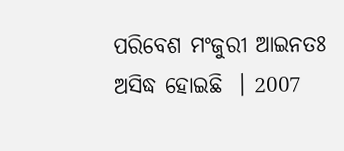ପରିବେଶ ମଂଜୁରୀ ଆଇନତଃ ଅସିଦ୍ଧ ହୋଇଛି  । 2007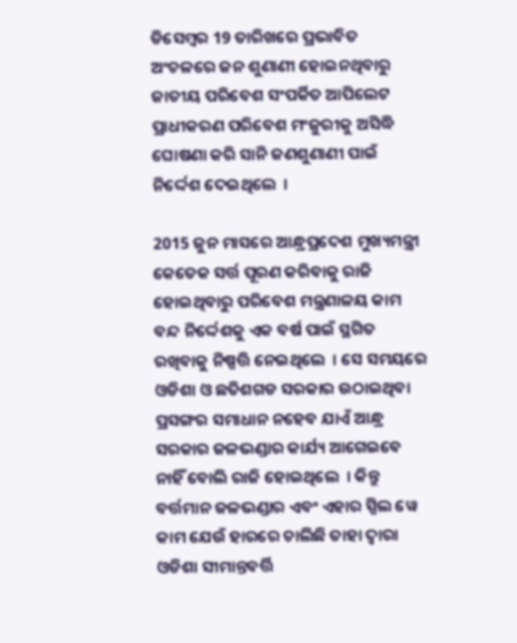ଡିସେମ୍ବର 19 ତାରିଖରେ ପ୍ରଭାବିତ ଅଂଚଳରେ ଜନ ଶୁଣାଣୀ ହୋଇନଥିବାରୁ ଜାତୀୟ ପରିବେଶ ସଂପର୍କିତ ଆପିଲେଟ ପ୍ରାଧୀକରଣ ପରିବେଶ ମଂଜୁରୀକୁ ଅସିଦ୍ଧି ଘୋଷଣା କରି ସାନି ଜଣଶୁଣାଣୀ ପାଇଁ ନିର୍ଦ୍ଦେଶ ଦେଇଥିଲେ  ।

2015 ଜୁନ ମାସରେ ଆନ୍ଧ୍ରପ୍ରଦେଶ ମୁଖ୍ୟମନ୍ତ୍ରୀ କେତେକ ସର୍ତ୍ତ ପୂରଣ କରିବାକୁ ରାଜି ହୋଇଥିବାରୁ ପରିବେଶ ମନ୍ତ୍ରଣାଳୟ କାମ ବନ୍ଦ ନିର୍ଦ୍ଦେଶକୁ ଏକ ବର୍ଷ ପାଇଁ ସ୍ଥଗିତ ରଖିବାକୁ ନିଷ୍ପତ୍ତି ନେଇଥିଲେ  । ସେ ସମୟରେ ଓଡିଶା ଓ ଛତିଶଗଡ ସରକାର ଉଠାଇଥିବା ପ୍ରସଙ୍ଗର ସମାଧାନ ନହେବ ଯାଏଁ ଆନ୍ଧ୍ର ସରକାର ଜଳଭଣ୍ଡାର କାର୍ଯ୍ୟ ଆଗେଇବେ ନାହିଁ ବୋଲି ରାଜି ହୋଇଥିଲେ  । କିନ୍ତୁ ବର୍ତ୍ତମାନ ଜଳଭଣ୍ଡାର ଏବଂ ଏହାର ସ୍ପିଲ ୱେ କାମ ଯେଉଁ ହାରରେ ଚାଲିଛି ତାହା ଦ୍ବାରା ଓଡିଶା ସୀମାନ୍ତବର୍ତ୍ତି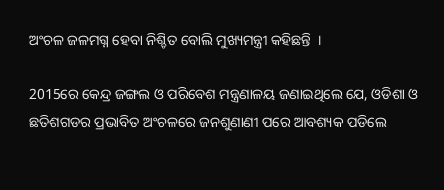ଅଂଚଳ ଜଳମଗ୍ନ ହେବା ନିଶ୍ଚିତ ବୋଲି ମୁଖ୍ୟମନ୍ତ୍ରୀ କହିଛନ୍ତି  ।

2015ରେ କେନ୍ଦ୍ର ଜଙ୍ଗଲ ଓ ପରିବେଶ ମନ୍ତ୍ରଣାଳୟ ଜଣାଇଥିଲେ ଯେ, ଓଡିଶା ଓ ଛତିଶଗଡର ପ୍ରଭାବିତ ଅଂଚଳରେ ଜନଶୁଣାଣୀ ପରେ ଆବଶ୍ୟକ ପଡିଲେ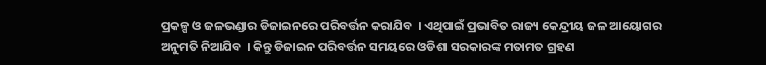ପ୍ରକଳ୍ପ ଓ ଜଳଭଣ୍ଡାର ଡିଜାଇନରେ ପରିବର୍ତ୍ତନ କରାଯିବ  । ଏଥିପାଇଁ ପ୍ରଭାବିତ ରାଜ୍ୟ କେନ୍ଦ୍ରୀୟ ଜଳ ଆୟୋଗର ଅନୁମତି ନିଆଯିବ  । କିନ୍ତୁ ଡିଜାଇନ ପରିବର୍ତ୍ତନ ସମୟରେ ଓଡିଶା ସରକାରଙ୍କ ମତାମତ ଗ୍ରହଣ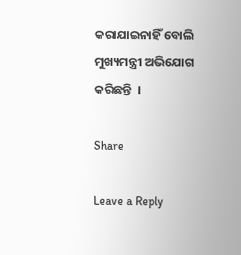କରାଯାଇନାହିଁ ବୋଲି ମୁଖ୍ୟମନ୍ତ୍ରୀ ଅଭିଯୋଗ କରିଛନ୍ତି  ।

Share

Leave a Reply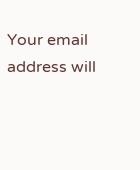Your email address will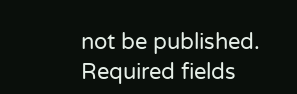not be published. Required fields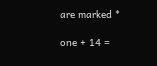are marked *

one + 14 =